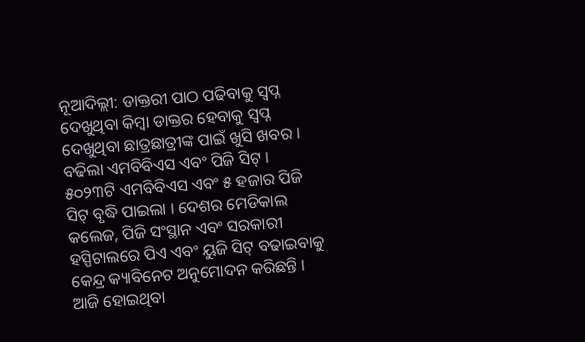ନୂଆଦିଲ୍ଲୀ: ଡାକ୍ତରୀ ପାଠ ପଢିବାକୁ ସ୍ବପ୍ନ ଦେଖୁଥିବା କିମ୍ବା ଡାକ୍ତର ହେବାକୁ ସ୍ବପ୍ନ ଦେଖୁଥିବା ଛାତ୍ରଛାତ୍ରୀଙ୍କ ପାଇଁ ଖୁସି ଖବର । ବଢିଲା ଏମବିବିଏସ ଏବଂ ପିଜି ସିଟ୍ । ୫୦୨୩ଟି ଏମବିବିଏସ ଏବଂ ୫ ହଜାର ପିଜି ସିଟ୍ ବୃଦ୍ଧି ପାଇଲା । ଦେଶର ମେଡିକାଲ କଲେଜ, ପିଜି ସଂସ୍ଥାନ ଏବଂ ସରକାରୀ ହସ୍ପିଟାଲରେ ପିଏ ଏବଂ ୟୁଜି ସିଟ୍ ବଢାଇବାକୁ କେନ୍ଦ୍ର କ୍ୟାବିନେଟ ଅନୁମୋଦନ କରିଛନ୍ତି । ଆଜି ହୋଇଥିବା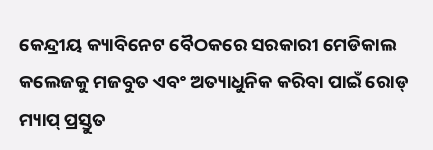କେନ୍ଦ୍ରୀୟ କ୍ୟାବିନେଟ ବୈଠକରେ ସରକାରୀ ମେଡିକାଲ କଲେଜକୁ ମଜବୁତ ଏବଂ ଅତ୍ୟାଧୁନିକ କରିବା ପାଇଁ ରୋଡ୍ ମ୍ୟାପ୍ ପ୍ରସ୍ତୁତ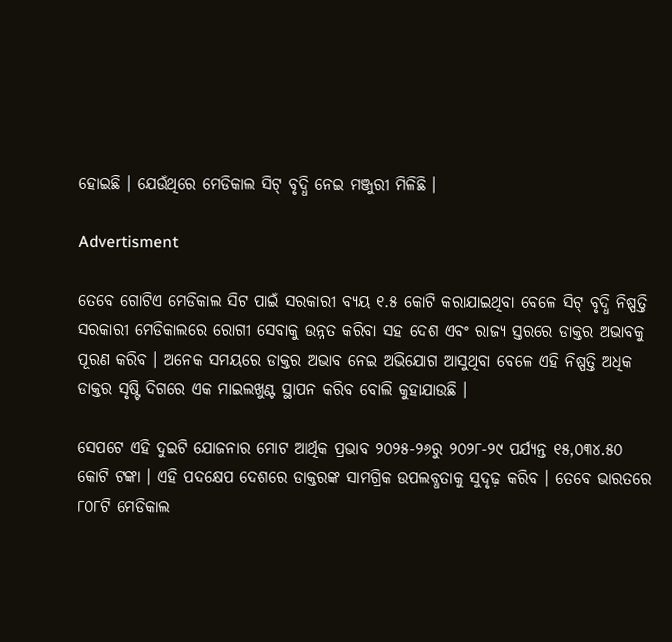ହୋଇଛି । ଯେଉଁଥିରେ ମେଡିକାଲ ସିଟ୍ ବୃଦ୍ଧି ନେଇ ମଞ୍ଜୁରୀ ମିଳିଛି ।

Advertisment

ତେବେ ଗୋଟିଏ ମେଡିକାଲ ସିଟ ପାଇଁ ସରକାରୀ ବ୍ୟୟ ୧.୫ କୋଟି କରାଯାଇଥିବା ବେଳେ ସିଟ୍ ବୃଦ୍ଧି ନିଷ୍ପତ୍ତି ସରକାରୀ ମେଡିକାଲରେ ରୋଗୀ ସେବାକୁ ଉନ୍ନତ କରିବା ସହ ଦେଶ ଏବଂ ରାଜ୍ୟ ସ୍ତରରେ ଡାକ୍ତର ଅଭାବକୁ ପୂରଣ କରିବ । ଅନେକ ସମୟରେ ଡାକ୍ତର ଅଭାବ ନେଇ ଅଭିଯୋଗ ଆସୁଥିବା ବେଳେ ଏହି ନିଷ୍ପତ୍ତି ଅଧିକ ଡାକ୍ତର ସୃଷ୍ଟି ଦିଗରେ ଏକ ମାଇଲଖୁଣ୍ଟ ସ୍ଥାପନ କରିବ ବୋଲି କୁହାଯାଉଛି ।

ସେପଟେ ଏହି ଦୁଇଟି ଯୋଜନାର ମୋଟ ଆର୍ଥିକ ପ୍ରଭାବ ୨୦୨୫-୨୬ରୁ ୨୦୨୮-୨୯ ପର୍ଯ୍ୟନ୍ତ ୧୫,୦୩୪.୫୦ କୋଟି ଟଙ୍କା । ଏହି ପଦକ୍ଷେପ ଦେଶରେ ଡାକ୍ତରଙ୍କ ସାମଗ୍ରିକ ଉପଲବ୍ଧତାକୁ ସୁଦୃଢ଼ କରିବ । ତେବେ ଭାରତରେ ୮୦୮ଟି ମେଡିକାଲ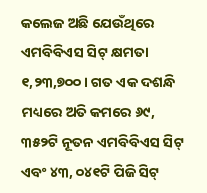କଲେଜ ଅଛି ଯେଉଁଥିରେ ଏମବିବିଏସ ସିଟ୍ କ୍ଷମତା ୧,୨୩,୭୦୦। ଗତ ଏକ ଦଶନ୍ଧି ମଧ୍ୟରେ ଅତି କମରେ ୬୯, ୩୫୨ଟି ନୂତନ ଏମବିବିଏସ ସିଟ୍ ଏବଂ ୪୩, ୦୪୧ଟି ପିଜି ସିଟ୍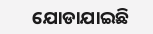ଯୋଡାଯାଇଛି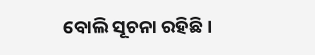ବୋଲି ସୂଚନା ରହିଛି ।